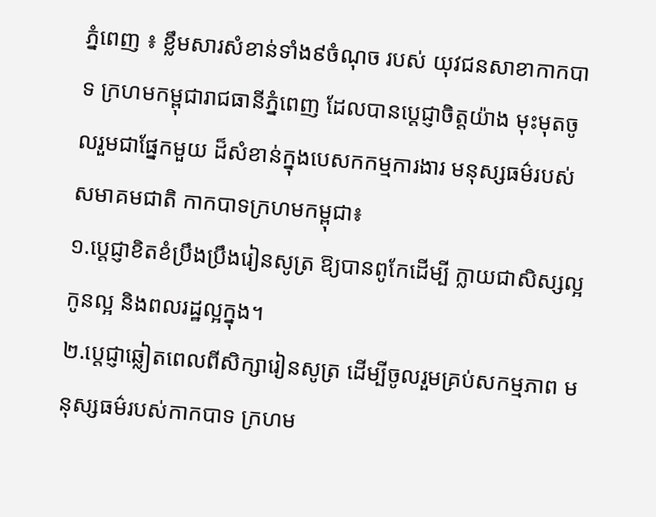ភ្នំពេញ ៖ ខ្លឹមសារសំខាន់ទាំង៩ចំណុច របស់ យុវជនសាខាកាកបាទ ក្រហមកម្ពុជារាជធានីភ្នំពេញ ដែលបានប្ដេជ្ញាចិត្តយ៉ាង មុះមុតចូលរួមជាផ្នែកមួយ ដ៏សំខាន់ក្នុងបេសកកម្មការងារ មនុស្សធម៌របស់សមាគមជាតិ កាកបាទក្រហមកម្ពុជា៖
១.ប្តេជ្ញាខិតខំប្រឹងប្រឹងរៀនសូត្រ ឱ្យបានពូកែដើម្បី ក្លាយជាសិស្សល្អ កូនល្អ និងពលរដ្ឋល្អក្នុង។
២.ប្តេជ្ញាឆ្លៀតពេលពីសិក្សារៀនសូត្រ ដើម្បីចូលរួមគ្រប់សកម្មភាព មនុស្សធម៌របស់កាកបាទ ក្រហម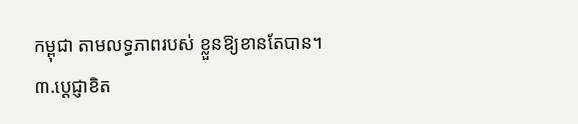កម្ពុជា តាមលទ្ធភាពរបស់ ខ្លួនឱ្យខានតែបាន។
៣.ប្តេជ្ញាខិត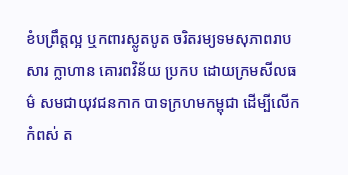ខំបព្រឹត្តល្អ ឬកពារស្លូតបូត ចរិតរម្យទមសុភាពរាបសារ ក្លាហាន គោរពវិន័យ ប្រកប ដោយក្រមសីលធម៌ សមជាយុវជនកាក បាទក្រហមកម្ពុជា ដើម្បីលើកកំពស់ ត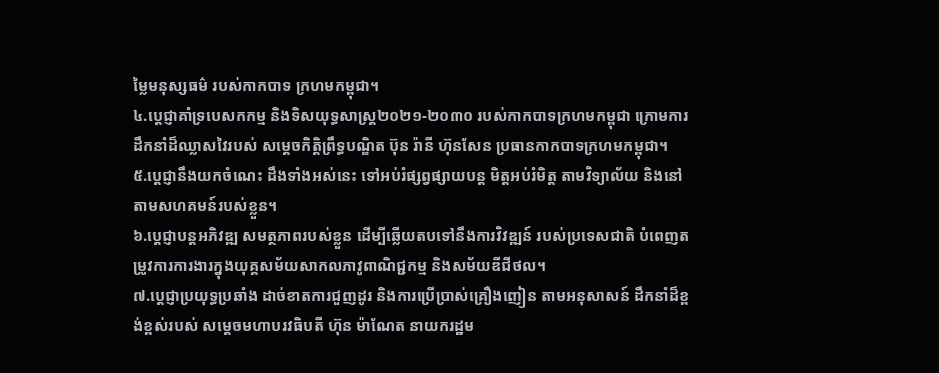ម្លៃមនុស្សធម៌ របស់កាកបាទ ក្រហមកម្ពុជា។
៤.ប្តេជ្ញាគាំទ្របេសកកម្ម និងទិសយុទ្ធសាស្រ្ត២០២១-២០៣០ របស់កាកបាទក្រហមកម្ពុជា ក្រោមការដឹកនាំដ៏ឈ្លាសវៃរបស់ សម្ដេចកិត្តិព្រឹទ្ធបណ្ឌិត ប៊ុន រ៉ានី ហ៊ុនសែន ប្រធានកាកបាទក្រហមកម្ពុជា។
៥.ប្តេជ្ញានឹងយកចំណេះ ដឹងទាំងអស់នេះ ទៅអប់រំផ្សព្វផ្សាយបន្ត មិត្តអប់រំមិត្ត តាមវិទ្យាល័យ និងនៅតាមសហគមន៍របស់ខ្លួន។
៦.ប្តេជ្ញាបន្តអភិវឌ្ឍ សមត្ថភាពរបស់ខ្លួន ដើម្បីឆ្លើយតបទៅនឹងការវិវឌ្ឍន៍ របស់ប្រទេសជាតិ បំពេញតម្រូវការការងារក្នុងយុគ្គសម័យសាកលភាវូពាណិជ្ជកម្ម និងសម័យឌីជីថល។
៧.ប្តេជ្ញាប្រយុទ្ធប្រឆាំង ដាច់ខាតការជួញដូរ និងការប្រើប្រាស់គ្រឿងញៀន តាមអនុសាសន៍ ដឹកនាំដ៏ខ្ពង់ខ្ពស់របស់ សម្ដេចមហាបរវធិបតី ហ៊ុន ម៉ាណែត នាយករដ្ឋម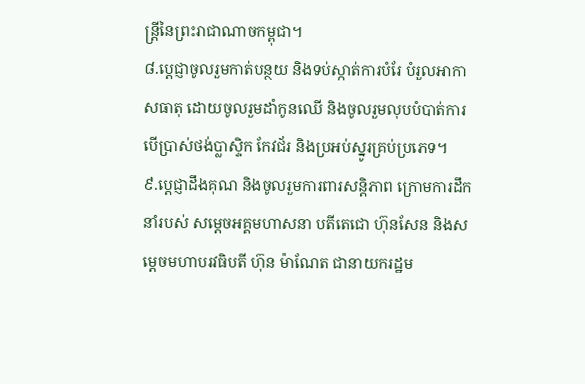ន្ត្រីនៃព្រះរាជាណាចកម្ពុជា។
៨.ប្តេជ្ញាចូលរួមកាត់បន្ថយ និងទប់ស្កាត់ការបំរែ បំរួលអាកាសធាតុ ដោយចូលរួមដាំកូនឈើ និងចូលរួមលុបបំបាត់ការបើប្រាស់ថង់ប្លាស្ទិក កែវជ័រ និងប្រអប់ស្នូរគ្រប់ប្រភេទ។
៩.ប្តេជ្ញាដឹងគុណ និងចូលរួមការពារសន្តិភាព ក្រោមការដឹកនាំរបស់ សម្ដេចអគ្គមហាសនា បតីតេជោ ហ៊ុនសែន និងសម្ដេចមហាបរវធិបតី ហ៊ុន ម៉ាណែត ជានាយករដ្ឋម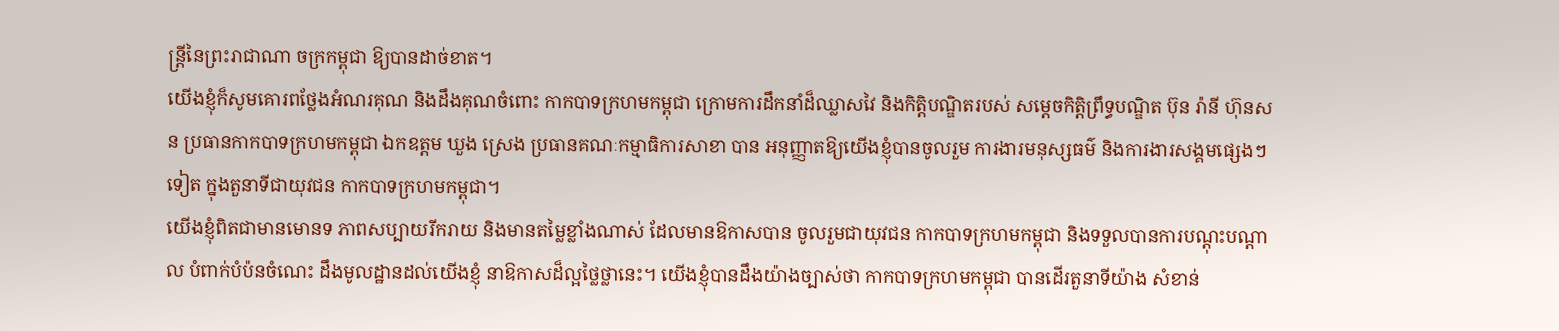ន្ត្រីនៃព្រះរាជាណា ចក្រកម្ពុជា ឱ្យបានដាច់ខាត។
យើងខ្ញុំក៏សូមគោរពថ្លែងអំណរគុណ និងដឹងគុណចំពោះ កាកបាទក្រហមកម្ពុជា ក្រោមការដឹកនាំដ៏ឈ្លាសវៃ និងកិត្តិបណ្ឌិតរបស់ សម្ដេចកិត្តិព្រឹទ្ធបណ្ឌិត ប៊ុន រ៉ានី ហ៊ុនសន ប្រធានកាកបាទក្រហមកម្ពុជា ឯកឧត្តម ឃួង ស្រេង ប្រធានគណៈកម្មាធិការសាខា បាន អនុញ្ញាតឱ្យយើងខ្ញុំបានចូលរួម ការងារមនុស្សធម៌ និងការងារសង្គមផ្សេងៗទៀត ក្នុងតួនាទីជាយុវជន កាកបាទក្រហមកម្ពុជា។
យើងខ្ញុំពិតជាមានមោនទ ភាពសប្បាយរីករាយ និងមានតម្លៃខ្លាំងណាស់ ដែលមានឱកាសបាន ចូលរួមជាយុវជន កាកបាទក្រហមកម្ពុជា និងទទួលបានការបណ្តុះបណ្តាល បំពាក់បំប៉នចំណេះ ដឹងមូលដ្ឋានដល់យើងខ្ញុំ នាឱកាសដ៏ល្អថ្លៃថ្លានេះ។ យើងខ្ញុំបានដឹងយ៉ាងច្បាស់ថា កាកបាទក្រហមកម្ពុជា បានដើរតួនាទីយ៉ាង សំខាន់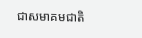ជាសមាគមជាតិ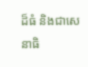ដ៏ធំ និងជាសេនាធិ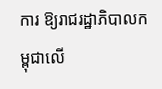ការ ឱ្យរាជរដ្ឋាភិបាលកម្ពុជាលើ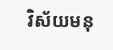វិស័យមនុ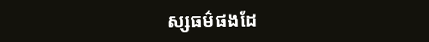ស្សធម៌ផងដែ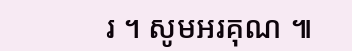រ ។ សូមអរគុណ ៕